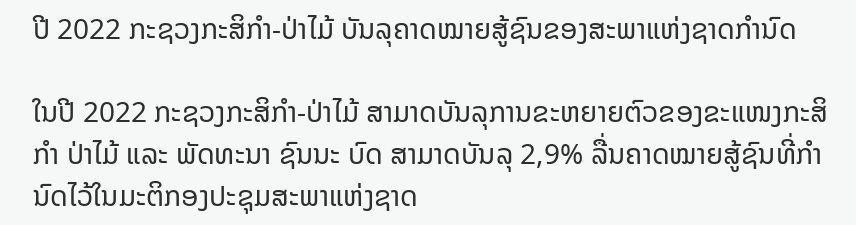ປີ 2022 ກະຊວງກະສິກຳ-ປ່າໄມ້ ບັນລຸຄາດໝາຍສູ້ຊົນຂອງສະພາແຫ່ງຊາດກຳນົດ

ໃນປີ 2022 ກະຊວງກະສິກຳ-ປ່າໄມ້ ສາມາດບັນລຸການຂະຫຍາຍຕົວຂອງຂະແໜງກະສິກໍາ ປ່າໄມ້ ແລະ ພັດທະນາ ຊົນນະ ບົດ ສາມາດບັນລຸ 2,9% ລື່ນຄາດໝາຍສູ້ຊົນທີ່ກໍານົດໄວ້ໃນມະຕິກອງປະຊຸມສະພາແຫ່ງຊາດ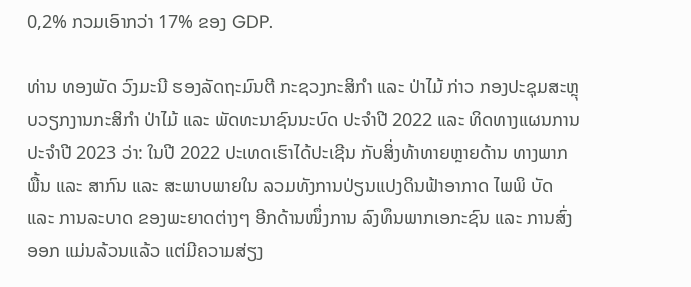0,2% ກວມເອົາກວ່າ 17% ຂອງ GDP.

ທ່ານ ທອງພັດ ວົງມະນີ ຮອງລັດຖະມົນຕີ ກະຊວງກະສິກໍາ ແລະ ປ່າໄມ້ ກ່າວ ກອງປະຊຸມສະຫຼຸບວຽກງານກະສິກໍາ ປ່າໄມ້ ແລະ ພັດທະນາຊົນນະບົດ ປະຈໍາປີ 2022 ແລະ ທິດທາງແຜນການປະຈໍາປີ 2023 ວ່າ: ໃນປີ 2022 ປະເທດເຮົາໄດ້ປະເຊີນ ກັບສິ່ງທ້າທາຍຫຼາຍດ້ານ ທາງພາກພື້ນ ແລະ ສາກົນ ແລະ ສະພາບພາຍໃນ ລວມທັງການປ່ຽນແປງດິນຟ້າອາກາດ ໄພພິ ບັດ ແລະ ການລະບາດ ຂອງພະຍາດຕ່າງໆ ອີກດ້ານໜຶ່ງການ ລົງທຶນພາກເອກະຊົນ ແລະ ການສົ່ງອອກ ແມ່ນລ້ວນແລ້ວ ແຕ່ມີຄວາມສ່ຽງ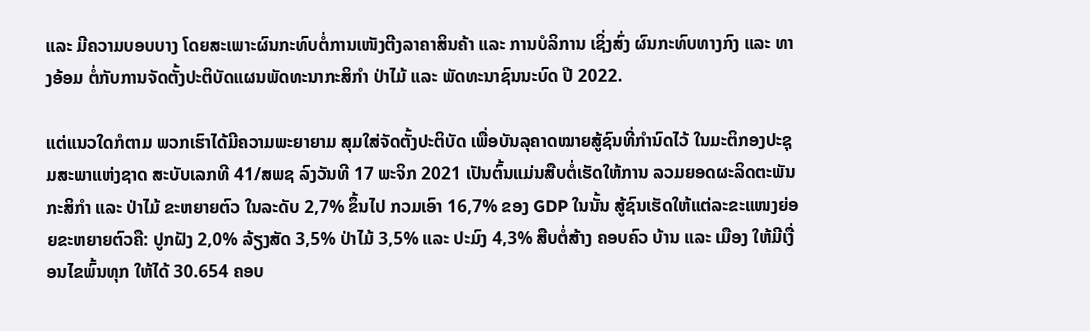ແລະ ມີຄວາມບອບບາງ ໂດຍສະເພາະຜົນກະທົບຕໍ່ການເໜັງຕີງລາຄາສິນຄ້າ ແລະ ການບໍລິການ ເຊິ່ງສົ່ງ ຜົນກະທົບທາງກົງ ແລະ ທາງອ້ອມ ຕໍ່ກັບການຈັດຕັ້ງປະຕິບັດແຜນພັດທະນາກະສິກໍາ ປ່າໄມ້ ແລະ ພັດທະນາຊົນນະບົດ ປີ 2022.

ແຕ່ແນວໃດກໍຕາມ ພວກເຮົາໄດ້ມີຄວາມພະຍາຍາມ ສຸມໃສ່ຈັດຕັ້ງປະຕິບັດ ເພື່ອບັນລຸຄາດໝາຍສູ້ຊົນທີ່ກໍານົດໄວ້ ໃນມະຕິກອງປະຊຸມສະພາແຫ່ງຊາດ ສະບັບເລກທີ 41/ສພຊ ລົງວັນທີ 17 ພະຈິກ 2021 ເປັນຕົ້ນແມ່ນສືບຕໍ່ເຮັດໃຫ້ການ ລວມຍອດຜະລິດຕະພັນກະສິກໍາ ແລະ ປ່າໄມ້ ຂະຫຍາຍຕົວ ໃນລະດັບ 2,7% ຂຶ້ນໄປ ກວມເອົາ 16,7% ຂອງ GDP ໃນນັ້ນ ສູ້ຊົນເຮັດໃຫ້ແຕ່ລະຂະແໜງຍ່ອຍຂະຫຍາຍຕົວຄື: ປູກຝັງ 2,0% ລ້ຽງສັດ 3,5% ປ່າໄມ້ 3,5% ແລະ ປະມົງ 4,3% ສືບຕໍ່ສ້າງ ຄອບຄົວ ບ້ານ ແລະ ເມືອງ ໃຫ້ມີເງື່ອນໄຂພົ້ນທຸກ ໃຫ້ໄດ້ 30.654 ຄອບ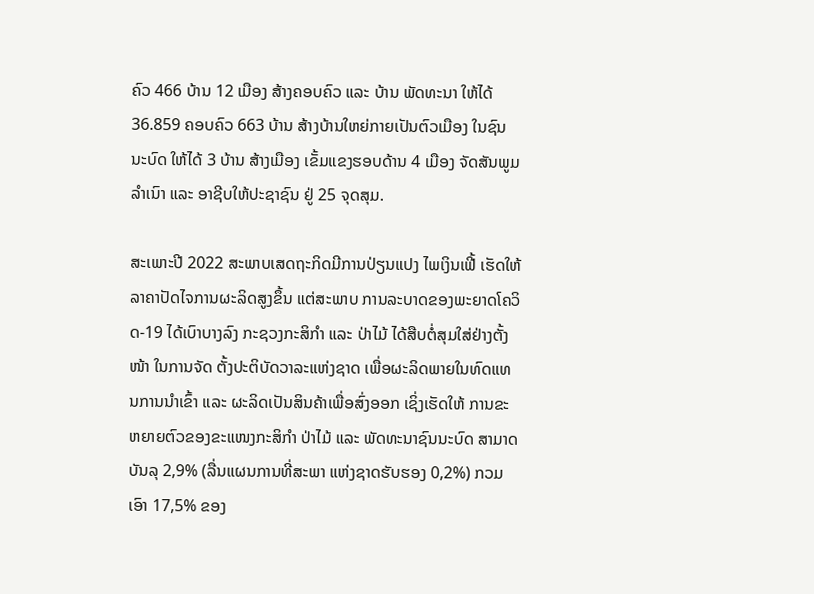ຄົວ 466 ບ້ານ 12 ເມືອງ ສ້າງຄອບຄົວ ແລະ ບ້ານ ພັດທະນາ ໃຫ້ໄດ້ 36.859 ຄອບຄົວ 663 ບ້ານ ສ້າງບ້ານໃຫຍ່ກາຍເປັນຕົວເມືອງ ໃນຊົນນະບົດ ໃຫ້ໄດ້ 3 ບ້ານ ສ້າງເມືອງ ເຂັ້ມແຂງຮອບດ້ານ 4 ເມືອງ ຈັດສັນພູມລໍາເນົາ ແລະ ອາຊີບໃຫ້ປະຊາຊົນ ຢູ່ 25 ຈຸດສຸມ.

ສະເພາະປີ 2022 ສະພາບເສດຖະກິດມີການປ່ຽນແປງ ໄພເງິນເຟີ້ ເຮັດໃຫ້ລາຄາປັດໄຈການຜະລິດສູງຂຶ້ນ ແຕ່ສະພາບ ການລະບາດຂອງພະຍາດໂຄວິດ-19 ໄດ້ເບົາບາງລົງ ກະຊວງກະສິກໍາ ແລະ ປ່າໄມ້ ໄດ້ສືບຕໍ່ສຸມໃສ່ຢ່າງຕັ້ງໜ້າ ໃນການຈັດ ຕັ້ງປະຕິບັດວາລະແຫ່ງຊາດ ເພື່ອຜະລິດພາຍໃນທົດແທນການນໍາເຂົ້າ ແລະ ຜະລິດເປັນສິນຄ້າເພື່ອສົ່ງອອກ ເຊິ່ງເຮັດໃຫ້ ການຂະຫຍາຍຕົວຂອງຂະແໜງກະສິກໍາ ປ່າໄມ້ ແລະ ພັດທະນາຊົນນະບົດ ສາມາດບັນລຸ 2,9% (ລື່ນແຜນການທີ່ສະພາ ແຫ່ງຊາດຮັບຮອງ 0,2%) ກວມເອົາ 17,5% ຂອງ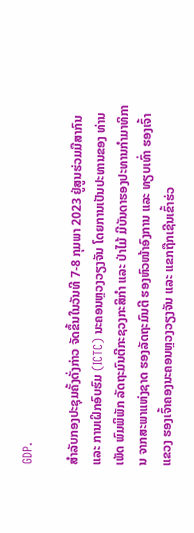GDP.

ສຳລັບກອງປະຊຸມຄັ້ງດັ່ງກ່າວ ຈັດຂຶ້ນໃນວັນທີ 7-8 ກຸມພາ 2023 ຢູ່ສູນຮ່ວມມືສາກົນ ແລະ ການເຝິກອົບຮົມ (ICTC) ນະຄອນຫຼວງວຽງຈັນ ໂດຍການເປັນປະທານຂອງ ທ່ານ ເພັດ ພົມພິພັກ ລັດຖະມົນຕີກະຊວງກະສິກໍາ ແລະ ປ່າໄມ້ ມີບັນດາຮອງປະທານກໍາມາທິການ ຈາກສະພາແຫ່ງຊາດ ຮອງລັດຖະມົນຕີ ຮອງຫົວໜ້າອົງການ ແລະ ທຽບເທົ່າ ຮອງເຈົ້າແຂວງ ຮອງເຈົ້າຄອງນະຄອນຫຼວງວຽງຈັນ ແລະ ແຂກຖືກເຊີນເຂົ້າຮ່ວ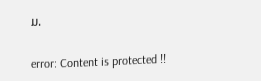ມ.

error: Content is protected !!